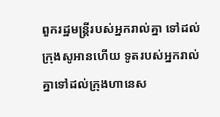ពួករដ្ឋមន្ត្រីរបស់អ្នករាល់គ្នា ទៅដល់ក្រុងសូអានហើយ ទូតរបស់អ្នករាល់គ្នាទៅដល់ក្រុងហានេស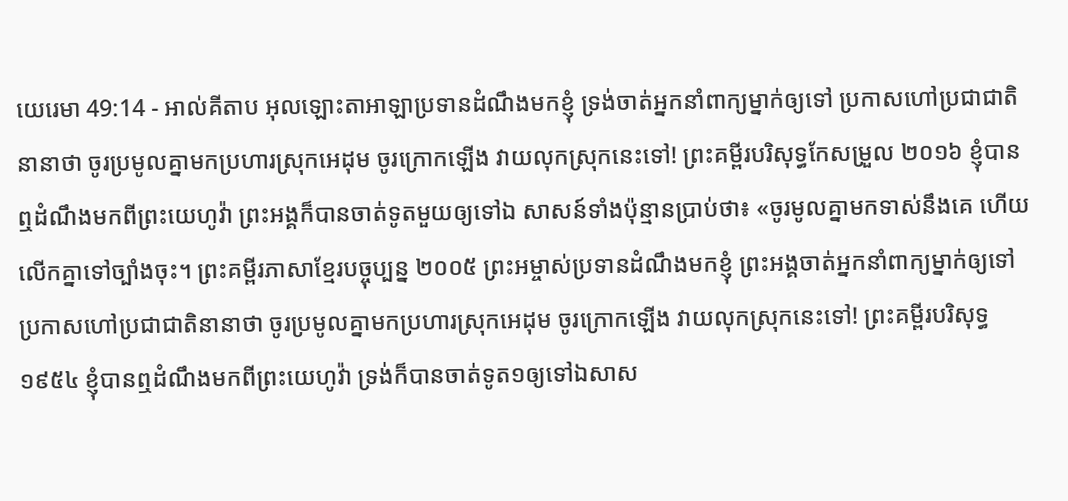យេរេមា 49:14 - អាល់គីតាប អុលឡោះតាអាឡាប្រទានដំណឹងមកខ្ញុំ ទ្រង់ចាត់អ្នកនាំពាក្យម្នាក់ឲ្យទៅ ប្រកាសហៅប្រជាជាតិនានាថា ចូរប្រមូលគ្នាមកប្រហារស្រុកអេដុម ចូរក្រោកឡើង វាយលុកស្រុកនេះទៅ! ព្រះគម្ពីរបរិសុទ្ធកែសម្រួល ២០១៦ ខ្ញុំបានឮដំណឹងមកពីព្រះយេហូវ៉ា ព្រះអង្គក៏បានចាត់ទូតមួយឲ្យទៅឯ សាសន៍ទាំងប៉ុន្មានប្រាប់ថា៖ «ចូរមូលគ្នាមកទាស់នឹងគេ ហើយលើកគ្នាទៅច្បាំងចុះ។ ព្រះគម្ពីរភាសាខ្មែរបច្ចុប្បន្ន ២០០៥ ព្រះអម្ចាស់ប្រទានដំណឹងមកខ្ញុំ ព្រះអង្គចាត់អ្នកនាំពាក្យម្នាក់ឲ្យទៅ ប្រកាសហៅប្រជាជាតិនានាថា ចូរប្រមូលគ្នាមកប្រហារស្រុកអេដុម ចូរក្រោកឡើង វាយលុកស្រុកនេះទៅ! ព្រះគម្ពីរបរិសុទ្ធ ១៩៥៤ ខ្ញុំបានឮដំណឹងមកពីព្រះយេហូវ៉ា ទ្រង់ក៏បានចាត់ទូត១ឲ្យទៅឯសាស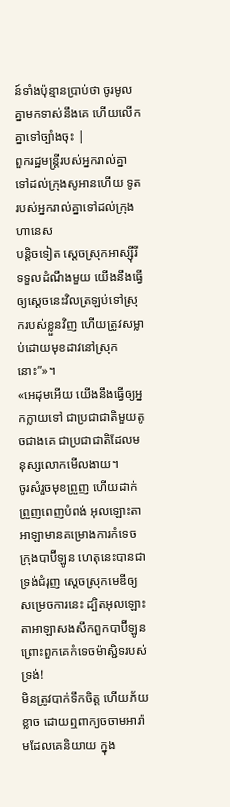ន៍ទាំងប៉ុន្មានប្រាប់ថា ចូរមូលគ្នាមកទាស់នឹងគេ ហើយលើកគ្នាទៅច្បាំងចុះ |
ពួករដ្ឋមន្ត្រីរបស់អ្នករាល់គ្នា ទៅដល់ក្រុងសូអានហើយ ទូតរបស់អ្នករាល់គ្នាទៅដល់ក្រុងហានេស
បន្តិចទៀត ស្ដេចស្រុកអាស្ស៊ីរីទទួលដំណឹងមួយ យើងនឹងធ្វើឲ្យស្ដេចនេះវិលត្រឡប់ទៅស្រុករបស់ខ្លួនវិញ ហើយត្រូវសម្លាប់ដោយមុខដាវនៅស្រុកនោះ”»។
«អេដុមអើយ យើងនឹងធ្វើឲ្យអ្នកក្លាយទៅ ជាប្រជាជាតិមួយតូចជាងគេ ជាប្រជាជាតិដែលមនុស្សលោកមើលងាយ។
ចូរសំរួចមុខព្រួញ ហើយដាក់ព្រួញពេញបំពង់ អុលឡោះតាអាឡាមានគម្រោងការកំទេចក្រុងបាប៊ីឡូន ហេតុនេះបានជាទ្រង់ជំរុញ ស្ដេចស្រុកមេឌីឲ្យសម្រេចការនេះ ដ្បិតអុលឡោះតាអាឡាសងសឹកពួកបាប៊ីឡូន ព្រោះពួកគេកំទេចម៉ាស្ជិទរបស់ទ្រង់!
មិនត្រូវបាក់ទឹកចិត្ត ហើយភ័យខ្លាច ដោយឮពាក្យចចាមអារ៉ាមដែលគេនិយាយ ក្នុង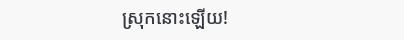ស្រុកនោះឡើយ!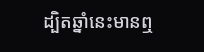ដ្បិតឆ្នាំនេះមានឮ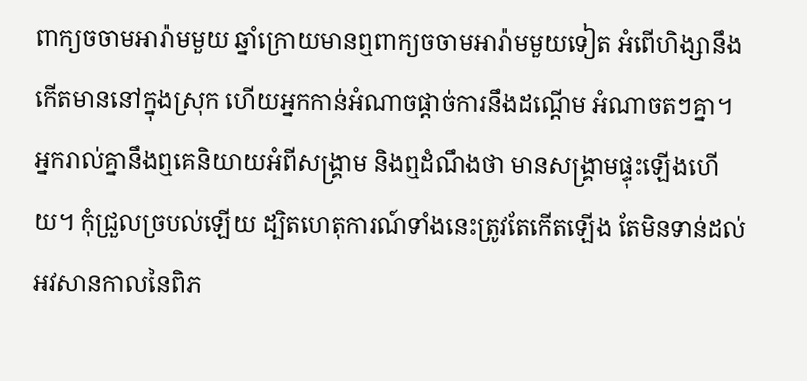ពាក្យចចាមអារ៉ាមមួយ ឆ្នាំក្រោយមានឮពាក្យចចាមអារ៉ាមមួយទៀត អំពើហិង្សានឹងកើតមាននៅក្នុងស្រុក ហើយអ្នកកាន់អំណាចផ្ដាច់ការនឹងដណ្ដើម អំណាចតៗគ្នា។
អ្នករាល់គ្នានឹងឮគេនិយាយអំពីសង្គ្រាម និងឮដំណឹងថា មានសង្គ្រាមផ្ទុះឡើងហើយ។ កុំជ្រួលច្របល់ឡើយ ដ្បិតហេតុការណ៍ទាំងនេះត្រូវតែកើតឡើង តែមិនទាន់ដល់អវសានកាលនៃពិភ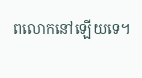ពលោកនៅឡើយទេ។